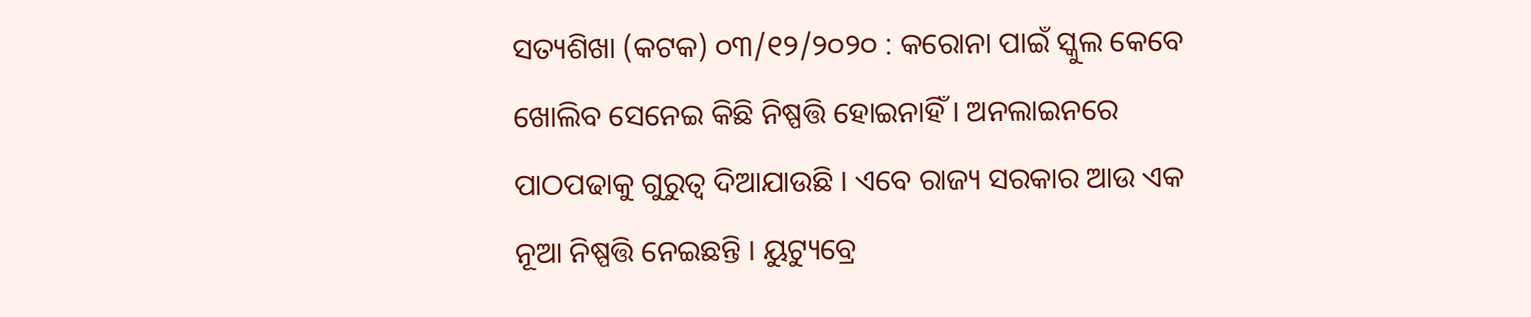ସତ୍ୟଶିଖା (କଟକ) ୦୩/୧୨/୨୦୨୦ : କରୋନା ପାଇଁ ସ୍କୁଲ କେବେ ଖୋଲିବ ସେନେଇ କିଛି ନିଷ୍ପତ୍ତି ହୋଇନାହିଁ । ଅନଲାଇନରେ ପାଠପଢାକୁ ଗୁରୁତ୍ୱ ଦିଆଯାଉଛି । ଏବେ ରାଜ୍ୟ ସରକାର ଆଉ ଏକ ନୂଆ ନିଷ୍ପତ୍ତି ନେଇଛନ୍ତି । ୟୁଟ୍ୟୁବ୍ରେ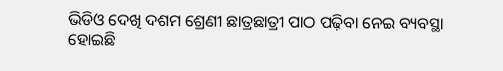ଭିଡିଓ ଦେଖି ଦଶମ ଶ୍ରେଣୀ ଛାତ୍ରଛାତ୍ରୀ ପାଠ ପଢ଼ିବା ନେଇ ବ୍ୟବସ୍ଥା ହୋଇଛି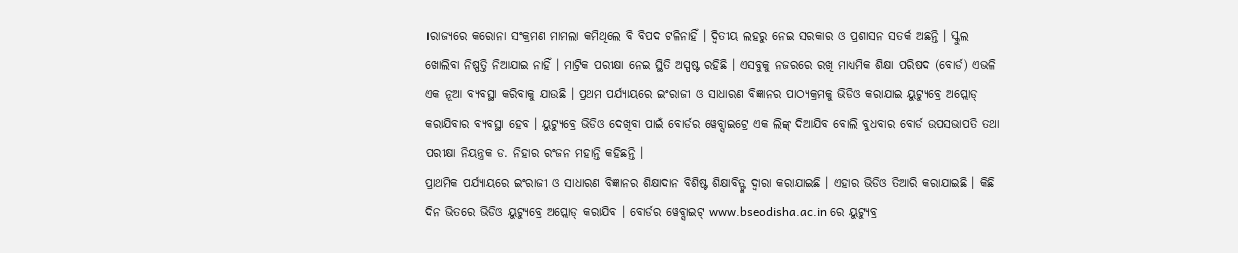।ରାଜ୍ୟରେ କରୋନା ସଂକ୍ରମଣ ମାମଲା କମିଥିଲେ ବି ବିପଦ ଟଳିନାହିଁ । ଦ୍ୱିତୀୟ ଲହରୁ ନେଇ ସରକାର ଓ ପ୍ରଶାସନ ସତର୍କ ଅଛନ୍ତି । ସ୍କୁଲ ଖୋଲିବା ନିଷ୍ପତ୍ତି ନିଆଯାଇ ନାହିଁ । ମାଟ୍ରିକ ପରୀକ୍ଷା ନେଇ ସ୍ଥିତି ଅସ୍ପଷ୍ଟ ରହିଛି । ଏସବୁକୁ ନଜରରେ ରଖି ମାଧ୍ୟମିକ ଶିକ୍ଷା ପରିଷଦ (ବୋର୍ଡ) ଏଭଳି ଏକ ନୂଆ ବ୍ୟବସ୍ଥା କରିବାକୁ ଯାଉଛି । ପ୍ରଥମ ପର୍ଯ୍ୟାୟରେ ଇଂରାଜୀ ଓ ସାଧାରଣ ବିଜ୍ଞାନର ପାଠ୍ୟକ୍ରମକୁ ଭିଡିଓ କରାଯାଇ ୟୁଟ୍ୟୁବ୍ରେ ଅପ୍ଲୋଡ୍ କରାଯିବାର ବ୍ୟବସ୍ଥା ହେବ । ୟୁଟ୍ୟୁବ୍ରେ ଭିଡିଓ ଦେଖିବା ପାଇଁ ବୋର୍ଡର ୱେବ୍ସାଇଟ୍ରେ ଏକ ଲିଙ୍କ୍ ଦିଆଯିବ ବୋଲି ବୁଧବାର ବୋର୍ଡ ଉପସଭାପତି ତଥା ପରୀକ୍ଷା ନିୟନ୍ତ୍ରକ ଡ. ନିହାର ରଂଜନ ମହାନ୍ତି କହିଛନ୍ତି ।
ପ୍ରାଥମିକ ପର୍ଯ୍ୟାୟରେ ଇଂରାଜୀ ଓ ସାଧାରଣ ବିଜ୍ଞାନର ଶିକ୍ଷାଦାନ ବିଶିଷ୍ଟ ଶିକ୍ଷାବିତ୍ଙ୍କ ଦ୍ୱାରା କରାଯାଇଛି । ଏହାର ଭିଡିଓ ତିଆରି କରାଯାଇଛି । କିଛି ଦିନ ଭିତରେ ଭିଡିଓ ୟୁଟ୍ୟୁବ୍ରେ ଅପ୍ଲୋଡ୍ କରାଯିବ । ବୋର୍ଡର ୱେବ୍ସାଇଟ୍ www.bseodisha.ac.in ରେ ୟୁଟ୍ୟୁବ୍ର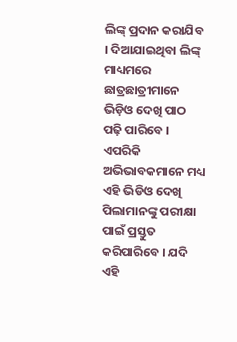ଲିଙ୍କ୍ ପ୍ରଦାନ କରାଯିବ । ଦିଆଯାଇଥିବା ଲିଙ୍କ୍ ମାଧ୍ୟମରେ ଛାତ୍ରଛାତ୍ରୀମାନେ ଭିଡ଼ିଓ ଦେଖି ପାଠ ପଢ଼ି ପାରିବେ । ଏପରିକି ଅଭିଭାବକମାନେ ମଧ୍ୟ ଏହି ଭିଡିଓ ଦେଖି ପିଲାମାନଙ୍କୁ ପରୀକ୍ଷା ପାଇଁ ପ୍ରସ୍ତୁତ କରିପାରିବେ । ଯଦି ଏହି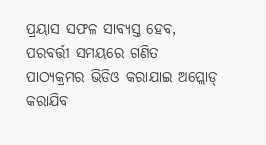ପ୍ରୟାସ ସଫଳ ସାବ୍ୟସ୍ତ ହେବ, ପରବର୍ତ୍ତୀ ସମୟରେ ଗଣିତ ପାଠ୍ୟକ୍ରମର ଭିଡିଓ କରାଯାଇ ଅପ୍ଲୋଡ୍ କରାଯିବ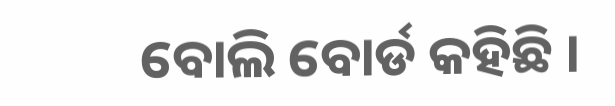ବୋଲି ବୋର୍ଡ କହିଛି ।